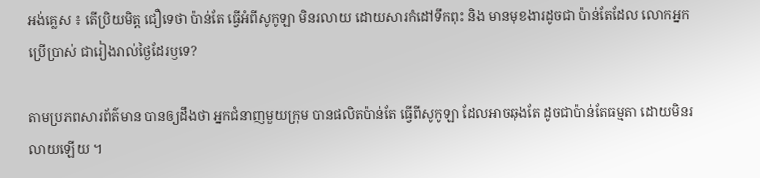អង់គ្លេស ៖ តើប្រិយមិត្ត ជឿទេថា ប៉ាន់តែ ធ្វើអំពីសូកូឡា មិនរលាយ ដោយសារកំដៅទឹកពុះ និង មានមុខងារដូចជា ប៉ាន់តែដែល លោកអ្នកប្រើប្រាស់ ជារៀងរាល់ថ្ងៃដែរឫទេ?

តាមប្រភពសារព័ត៌មាន បានឲ្យដឹងថា អ្នកជំនាញមួយក្រុម បានផលិតប៉ាន់តែ ធ្វើពីសូកូឡា ដែលអាចឆុងតែ ដូចជាប៉ាន់តែធម្មតា ដោយមិនរលាយឡើយ ។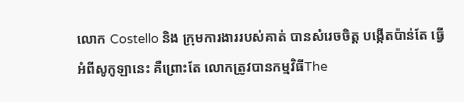លោក Costello និង ក្រុមការងាររបស់គាត់ បានសំរេចចិត្ត បង្កើតប៉ាន់តែ ធ្វើអំពីសូកូឡានេះ គឺព្រោះតែ លោកត្រូវបានកម្មវិធីThe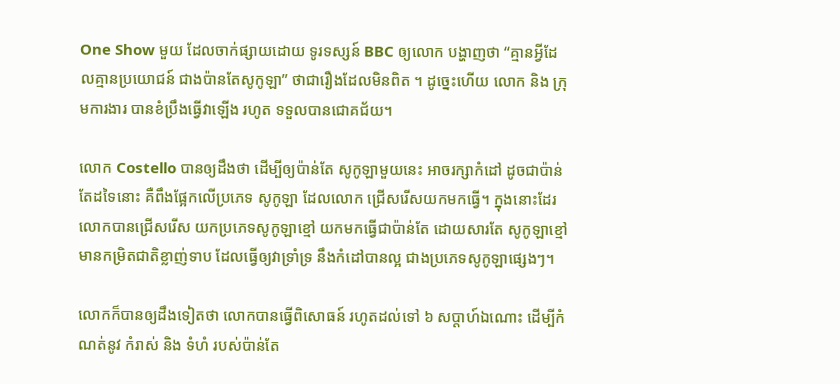One Show មួយ ដែលចាក់ផ្សាយដោយ ទូរទស្សន៍ BBC ឲ្យលោក បង្ហាញថា “គ្មានអ្វីដែលគ្មានប្រយោជន៍ ជាងប៉ានតែសូកូឡា” ថាជារឿងដែលមិនពិត ។ ដូច្នេះហើយ លោក និង ក្រុមការងារ បានខំប្រឹងធ្វើវាឡើង រហូត ទទួលបានជោគជ័យ។

លោក Costello បានឲ្យដឹងថា ដើម្បីឲ្យប៉ាន់តែ សូកូឡាមួយនេះ អាចរក្សាកំដៅ ដូចជាប៉ាន់តែដទៃនោះ គឺពឹងផ្អែកលើប្រភេទ សូកូឡា ដែលលោក ជ្រើសរើសយកមកធ្វើ។ ក្នុងនោះដែរ លោកបានជ្រើសរើស យកប្រភេទសូកូឡាខ្មៅ យកមកធ្វើជាប៉ាន់តែ ដោយសារតែ សូកូឡាខ្មៅ មានកម្រិតជាតិខ្លាញ់ទាប ដែលធ្វើឲ្យវាទ្រាំទ្រ នឹងកំដៅបានល្អ ជាងប្រភេទសូកូឡាផ្សេងៗ។

លោកក៏បានឲ្យដឹងទៀតថា លោកបានធ្វើពិសោធន៍ រហូតដល់ទៅ ៦ សប្តាហ៍ឯណោះ ដើម្បីកំណត់នូវ កំរាស់ និង ទំហំ របស់ប៉ាន់តែ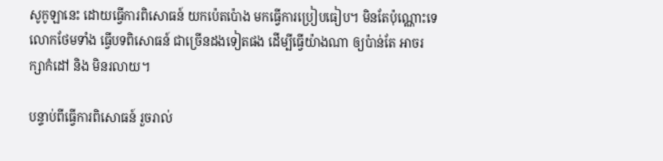សូកូឡានេះ ដោយធ្វើការពិសោធន៍ យកប៉េតប៉ោង មកធ្វើការប្រៀបធៀប។ មិនតែប៉ុណ្ណោះទេ លោកថែមទាំង ធ្វើបទពិសោធន៍ ជាច្រើនដងទៀតផង ដើម្បីធ្វើយ៉ាងណា ឲ្យប៉ាន់តែ អាចរក្សាកំដៅ និង មិនរលាយ។

បន្ទាប់ពីធ្វើការពិសោធន៍ រួចរាល់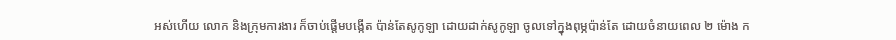អស់ហើយ លោក និងក្រុមការងារ ក៏ចាប់ផ្តើមបង្កើត ប៉ាន់តែសូកូឡា ដោយដាក់សូកូឡា ចូលទៅក្នុងពុម្ភប៉ាន់តែ ដោយចំនាយពេល ២ ម៉ោង ក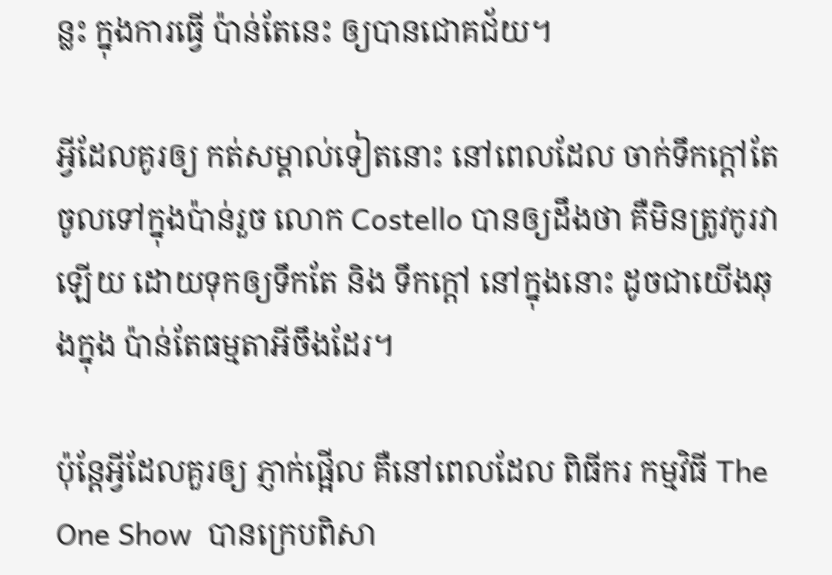ន្លះ ក្នុងការធ្វើ ប៉ាន់តែនេះ ឲ្យបានជោគជ័យ។

អ្វីដែលគូរឲ្យ កត់សម្គាល់ទៀតនោះ នៅពេលដែល ចាក់ទឹកក្តៅតែ ចូលទៅក្នុងប៉ាន់រួច លោក Costello បានឲ្យដឹងថា គឺមិនត្រូវកូរវាឡើយ ដោយទុកឲ្យទឹកតែ និង ទឹកក្តៅ នៅក្នុងនោះ ដូចជាយើងឆុងក្នុង ប៉ាន់តែធម្មតាអីចឹងដែរ។

ប៉ុន្តែអ្វីដែលគួរឲ្យ ភ្ញាក់ផ្អើល គឺនៅពេលដែល ពិធីករ កម្មវិធី The One Show  បានក្រេបពិសា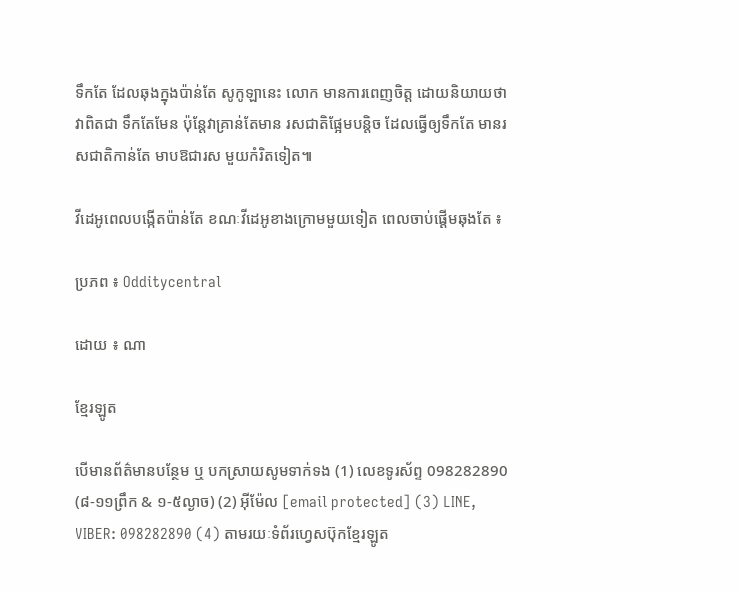ទឹកតែ ដែលឆុងក្នុងប៉ាន់តែ សូកូឡានេះ លោក មានការពេញចិត្ត ដោយនិយាយថា វាពិតជា ទឹកតែមែន ប៉ុន្តែវាគ្រាន់តែមាន រសជាតិផ្អែមបន្តិច ដែលធ្វើឲ្យទឹកតែ មានរសជាតិកាន់តែ មាបឱជារស មួយកំរិតទៀត៕

វីដេអូពេលបង្កើតប៉ាន់តែ ខណៈវីដេអូខាងក្រោមមួយទៀត ពេលចាប់ផ្តើមឆុងតែ ៖

ប្រភព ៖ Odditycentral

ដោយ ៖ ណា

ខ្មែរឡូត

បើមានព័ត៌មានបន្ថែម ឬ បកស្រាយសូមទាក់ទង (1) លេខទូរស័ព្ទ 098282890 (៨-១១ព្រឹក & ១-៥ល្ងាច) (2) អ៊ីម៉ែល [email protected] (3) LINE, VIBER: 098282890 (4) តាមរយៈទំព័រហ្វេសប៊ុកខ្មែរឡូត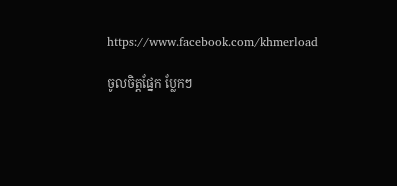https://www.facebook.com/khmerload

ចូលចិត្តផ្នែក ប្លែកៗ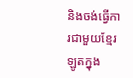និងចង់ធ្វើការជាមួយខ្មែរឡូតក្នុង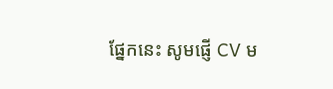ផ្នែកនេះ សូមផ្ញើ CV ម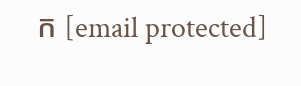ក [email protected]